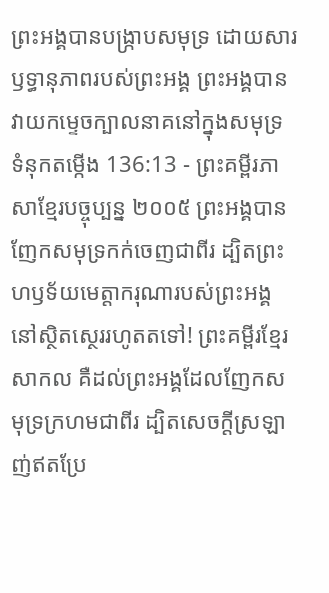ព្រះអង្គបានបង្ក្រាបសមុទ្រ ដោយសារឫទ្ធានុភាពរបស់ព្រះអង្គ ព្រះអង្គបានវាយកម្ទេចក្បាលនាគនៅក្នុងសមុទ្រ
ទំនុកតម្កើង 136:13 - ព្រះគម្ពីរភាសាខ្មែរបច្ចុប្បន្ន ២០០៥ ព្រះអង្គបានញែកសមុទ្រកក់ចេញជាពីរ ដ្បិតព្រះហឫទ័យមេត្តាករុណារបស់ព្រះអង្គ នៅស្ថិតស្ថេររហូតតទៅ! ព្រះគម្ពីរខ្មែរសាកល គឺដល់ព្រះអង្គដែលញែកសមុទ្រក្រហមជាពីរ ដ្បិតសេចក្ដីស្រឡាញ់ឥតប្រែ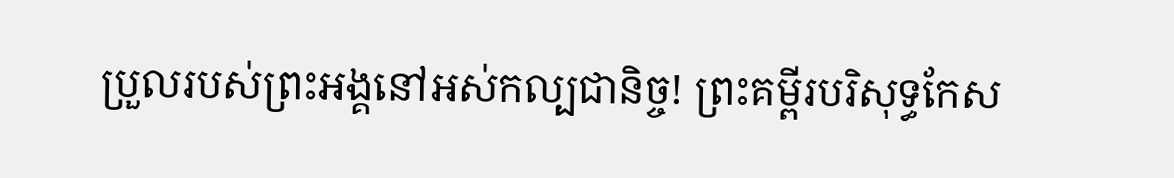ប្រួលរបស់ព្រះអង្គនៅអស់កល្បជានិច្ច! ព្រះគម្ពីរបរិសុទ្ធកែស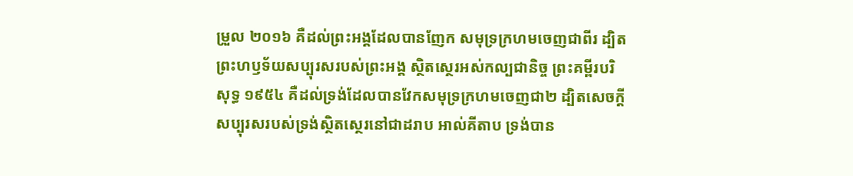ម្រួល ២០១៦ គឺដល់ព្រះអង្គដែលបានញែក សមុទ្រក្រហមចេញជាពីរ ដ្បិតព្រះហឫទ័យសប្បុរសរបស់ព្រះអង្គ ស្ថិតស្ថេរអស់កល្បជានិច្ច ព្រះគម្ពីរបរិសុទ្ធ ១៩៥៤ គឺដល់ទ្រង់ដែលបានវែកសមុទ្រក្រហមចេញជា២ ដ្បិតសេចក្ដីសប្បុរសរបស់ទ្រង់ស្ថិតស្ថេរនៅជាដរាប អាល់គីតាប ទ្រង់បាន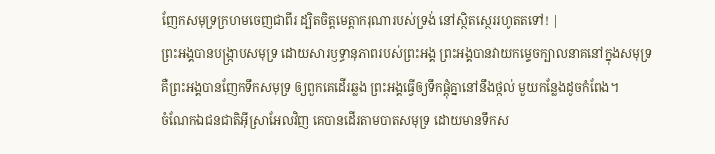ញែកសមុទ្រក្រហមចេញជាពីរ ដ្បិតចិត្តមេត្តាករុណារបស់ទ្រង់ នៅស្ថិតស្ថេររហូតតទៅ! |
ព្រះអង្គបានបង្ក្រាបសមុទ្រ ដោយសារឫទ្ធានុភាពរបស់ព្រះអង្គ ព្រះអង្គបានវាយកម្ទេចក្បាលនាគនៅក្នុងសមុទ្រ
គឺព្រះអង្គបានញែកទឹកសមុទ្រ ឲ្យពួកគេដើរឆ្លង ព្រះអង្គធ្វើឲ្យទឹកផ្ដុំគ្នានៅនឹងថ្កល់ មួយកន្លែងដូចកំពែង។
ចំណែកឯជនជាតិអ៊ីស្រាអែលវិញ គេបានដើរតាមបាតសមុទ្រ ដោយមានទឹកស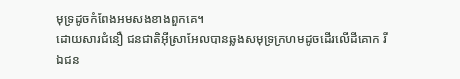មុទ្រដូចកំពែងអមសងខាងពួកគេ។
ដោយសារជំនឿ ជនជាតិអ៊ីស្រាអែលបានឆ្លងសមុទ្រក្រហមដូចដើរលើដីគោក រីឯជន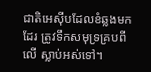ជាតិអេស៊ីបដែលខំឆ្លងមកដែរ ត្រូវទឹកសមុទ្រគ្របពីលើ ស្លាប់អស់ទៅ។